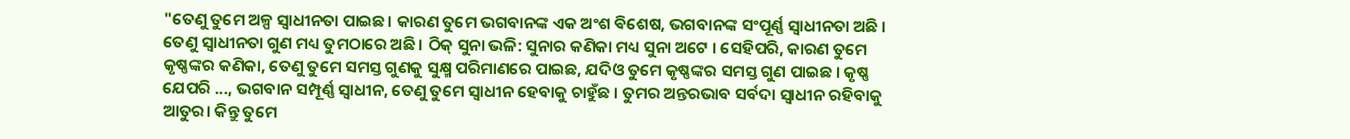"ତେଣୁ ତୁମେ ଅଳ୍ପ ସ୍ୱାଧୀନତା ପାଇଛ। କାରଣ ତୁମେ ଭଗବାନଙ୍କ ଏକ ଅଂଶ ଵିଶେଷ, ଭଗବାନଙ୍କ ସଂପୂର୍ଣ୍ଣ ସ୍ୱାଧୀନତା ଅଛି । ତେଣୁ ସ୍ୱାଧୀନତା ଗୁଣ ମଧ୍ୟ ତୁମଠାରେ ଅଛି । ଠିକ୍ ସୁନା ଭଳି: ସୁନାର କଣିକା ମଧ୍ୟ ସୁନା ଅଟେ । ସେହିପରି, କାରଣ ତୁମେ କୃଷ୍ଣଙ୍କର କଣିକା, ତେଣୁ ତୁମେ ସମସ୍ତ ଗୁଣକୁ ସୁକ୍ଷ୍ମ ପରିମାଣରେ ପାଇଛ, ଯଦିଓ ତୁମେ କୃଷ୍ଣଙ୍କର ସମସ୍ତ ଗୁଣ ପାଇଛ । କୃଷ୍ଣ ଯେପରି ..., ଭଗବାନ ସମ୍ପୂର୍ଣ୍ଣ ସ୍ୱାଧୀନ, ତେଣୁ ତୁମେ ସ୍ୱାଧୀନ ହେବାକୁ ଚାହୁଁଛ । ତୁମର ଅନ୍ତରଭାବ ସର୍ବଦା ସ୍ୱାଧୀନ ରହିବାକୁ ଆତୁର। କିନ୍ତୁ ତୁମେ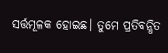ସର୍ତ୍ତମୂଳକ ହୋଇଛ। ତୁମେ ପ୍ରତିବନ୍ଧିତ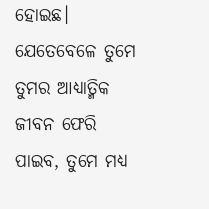ହୋଇଛ। ଯେତେବେଳେ ତୁମେ ତୁମର ଆଧ୍ୟାତ୍ମିକ ଜୀବନ ଫେରି ପାଇବ, ତୁମେ ମଧ୍ୟ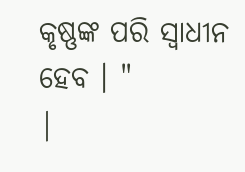କୃଷ୍ଣଙ୍କ ପରି ସ୍ୱାଧୀନ ହେବ । "
|